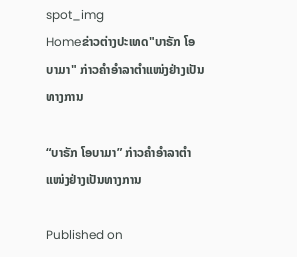spot_img
Homeຂ່າວຕ່າງປະເທດ"ບາຣັກ ໂອບາມາ" ກ່າວຄຳອຳລາຕຳແໜ່ງຢ່າງເປັນທາງການ

“ບາຣັກ ໂອບາມາ” ກ່າວຄຳອຳລາຕຳແໜ່ງຢ່າງເປັນທາງການ

Published on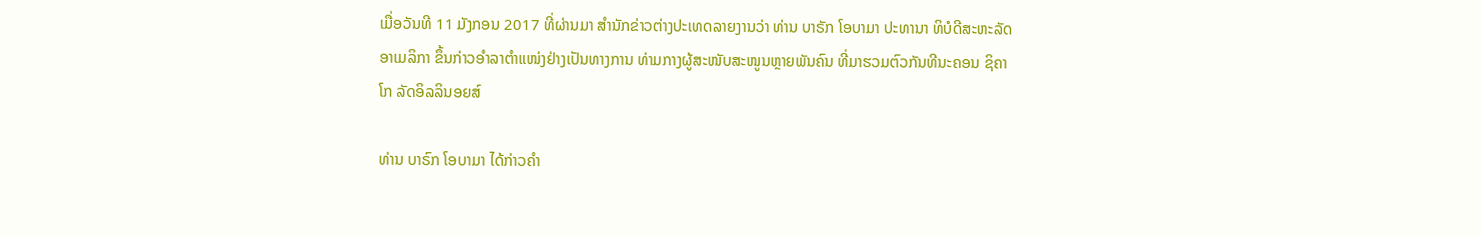ເມື່ອວັນທີ 11 ມັງກອນ 2017 ທີ່ຜ່ານມາ ສຳນັກຂ່າວຕ່າງປະເທດລາຍງານວ່າ ທ່ານ ບາຣັກ ໂອບາມາ ປະທານາ ທິບໍດີສະຫະລັດອາເມລິກາ ຂຶ້ນກ່າວອຳລາຕຳແໜ່ງຢ່າງເປັນທາງການ ທ່າມກາງຜູ້ສະໜັບສະໜູນຫຼາຍພັນຄົນ ທີ່ມາຮວມຕົວກັນທີນະຄອນ ຊິຄາໂກ ລັດອິລລິນອຍສ໌

ທ່ານ ບາຣົກ ໂອບາມາ ໄດ້ກ່າວຄຳ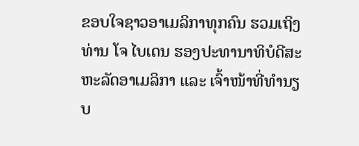ຂອບໃຈຊາວອາເມລິກາທຸກຄົນ ຮວມເຖິງທ່ານ ໂຈ ໄບເດນ ຮອງປະທານາທິບໍດີສະຫະລັດອາເມລິກາ ແລະ ເຈົ້າໜ້າທີ່ທຳນຽບ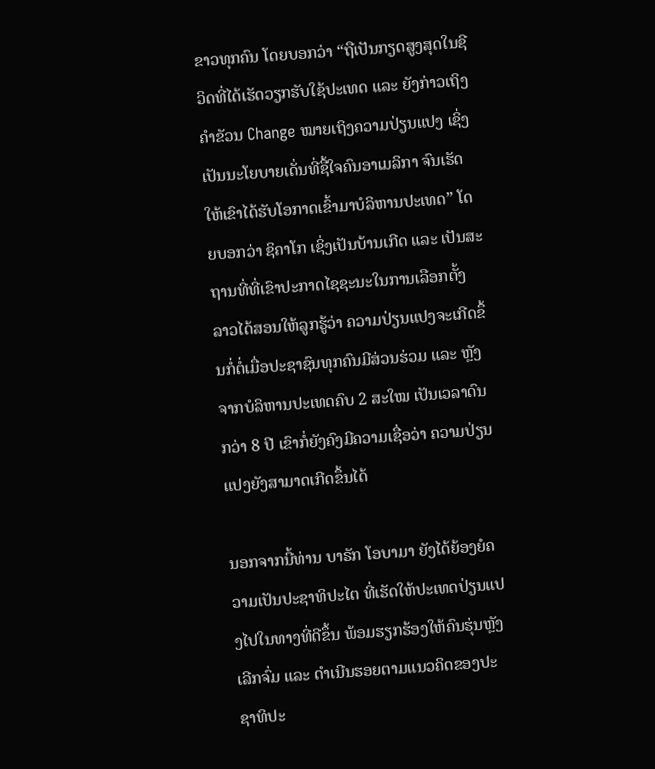ຂາວທຸກຄົນ ໂດຍບອກວ່າ “ຖືເປັນກຽດສູງສຸດໃນຊີວິດທີ່ໄດ້ເຮັດວຽກຮັບໃຊ້ປະເທດ ແລະ ຍັງກ່າວເຖິງຄຳຂັວນ Change ໝາຍເຖິງຄວາມປ່ຽນແປງ ເຊິ່ງເປັນນະໂຍບາຍເດັ່ນທີ່ຊື້ໃຈຄົນອາເມລິກາ ຈົນເຮັດໃຫ້ເຂົາໄດ້ຮັບໂອກາດເຂົ້າມາບໍລິຫານປະເທດ” ໂດຍບອກວ່າ ຊິຄາໂກ ເຊິ່ງເປັນບ້ານເກີດ ແລະ ເປັນສະຖານທີ່ທີ່ເຂົາປະກາດໄຊຊະນະໃນການເລືອກຕັ້ງ ລາວໄດ້ສອນໃຫ້ລູກຮູ້ວ່າ ຄວາມປ່ຽນແປງຈະເກີດຂຶ້ນກໍ່ຕໍ່ເມື່ອປະຊາຊົນທຸກຄົນມີສ່ວນຮ່ວມ ແລະ ຫຼັງຈາກບໍລິຫານປະເທດຄົບ 2 ສະໃໝ ເປັນເວລາດົນກວ່າ 8 ປີ ເຂົາກໍ່ຍັງຄົງມີຄວາມເຊື່ອວ່າ ຄວາມປ່ຽນແປງຍັງສາມາດເກີດຂຶ້ນໄດ້

ນອກຈາກນີ້ທ່ານ ບາຣັກ ໂອບາມາ ຍັງໄດ້ຍ້ອງຍໍຄວາມເປັນປະຊາທິປະໄຕ ທີ່ເຮັດໃຫ້ປະເທດປ່ຽນແປງໄປໃນທາງທີ່ດີຂຶ້ນ ພ້ອມຮຽກຮ້ອງໃຫ້ຄົນຮຸ່ນຫຼັງເລີກຈົ່ມ ແລະ ດຳເນີນຮອຍຕາມແນວຄິດຂອງປະຊາທິປະ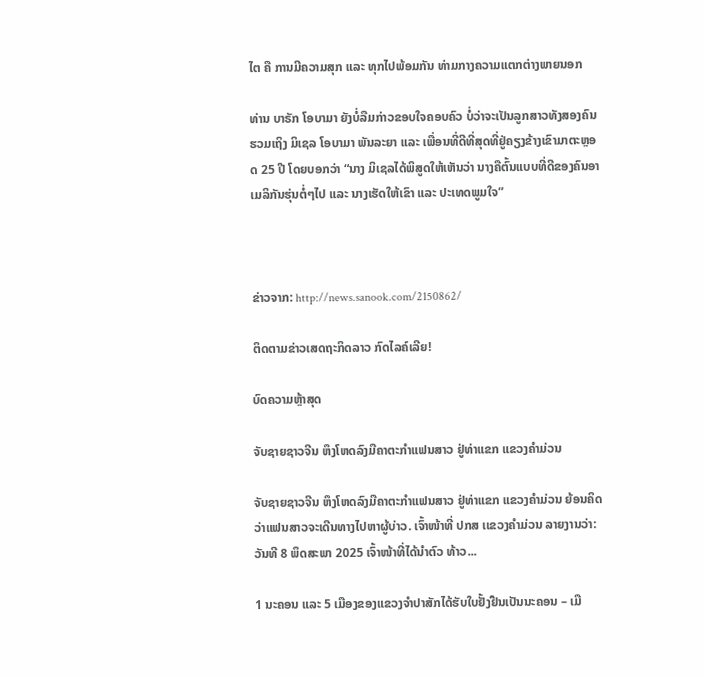ໄຕ ຄື ການມີຄວາມສຸກ ແລະ ທຸກໄປພ້ອມກັນ ທ່າມກາງຄວາມແຕກຕ່າງພາຍນອກ

ທ່ານ ບາຣັກ ໂອບາມາ ຍັງບໍ່ລືມກ່າວຂອບໃຈຄອບຄົວ ບໍ່ວ່າຈະເປັນລູກສາວທັງສອງຄົນ ຮວມເຖິງ ມິເຊລ ໂອບາມາ ພັນລະຍາ ແລະ ເພື່ອນທີ່ດີທີ່ສຸດທີ່ຢູ່ຄຽງຂ້າງເຂົາມາຕະຫຼອດ 25 ປີ ໂດຍບອກວ່າ “ນາງ ມິເຊລໄດ້ພິສູດໃຫ້ເຫັນວ່າ ນາງຄືຕົ້ນແບບທີ່ດີຂອງຄົນອາເມລິກັນຮຸ່ນຕໍ່ໆໄປ ແລະ ນາງເຮັດໃຫ້ເຂົາ ແລະ ປະເທດພູມໃຈ”



ຂ່າວຈາກ: http://news.sanook.com/2150862/

ຕິດຕາມຂ່າວເສດຖະກິດລາວ ກົດໄລຄ໌ເລີຍ!

ບົດຄວາມຫຼ້າສຸດ

ຈັບຊາຍຊາວຈີນ ຫຶງໂຫດລົງມືຄາຕະກຳແຟນສາວ ຢູ່ທ່າແຂກ ແຂວງຄຳມ່ວນ

ຈັບຊາຍຊາວຈີນ ຫຶງໂຫດລົງມືຄາຕະກຳແຟນສາວ ຢູ່ທ່າແຂກ ແຂວງຄຳມ່ວນ ຍ້ອນຄິດວ່າແຟນສາວຈະເດີນທາງໄປຫາຜູ້ບ່າວ. ເຈົ້າໜ້າທີ່ ປກສ ເເຂວງຄໍາມ່ວນ ລາຍງານວ່າ: ວັນທີ 8 ພຶດສະພາ 2025 ເຈົ້າໜ້າທີ່ໄດ້ນໍາຕົວ ທ້າວ...

1 ນະຄອນ ແລະ 5 ເມືອງຂອງແຂວງຈໍາປາສັກໄດ້ຮັບໃບຢັ້ງຢືນເປັນນະຄອນ – ເມື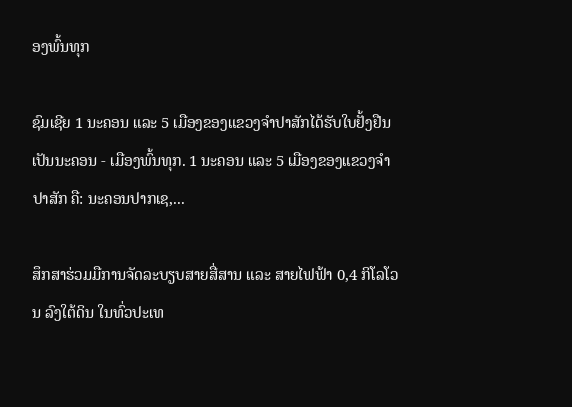ອງພົ້ນທຸກ

ຊົມເຊີຍ 1 ນະຄອນ ແລະ 5 ເມືອງຂອງແຂວງຈຳປາສັກໄດ້ຮັບໃບຢັ້ງຢືນເປັນນະຄອນ - ເມືອງພົ້ນທຸກ. 1 ນະຄອນ ແລະ 5 ເມືອງຂອງແຂວງຈໍາປາສັກ ຄື: ນະຄອນປາກເຊ,...

ສຶກສາຮ່ວມມືການຈັດລະບຽບສາຍສື່ສານ ແລະ ສາຍໄຟຟ້າ 0,4 ກິໂລໂວນ ລົງໃຕ້ດິນ ໃນທົ່ວປະເທ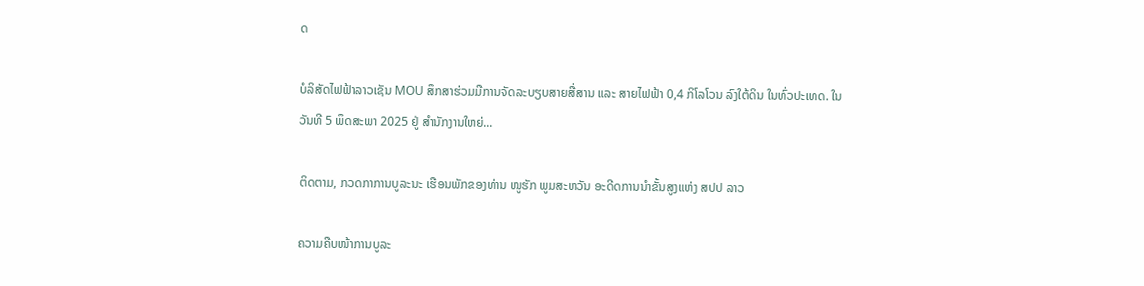ດ

ບໍລິສັດໄຟຟ້າລາວເຊັນ MOU ສຶກສາຮ່ວມມືການຈັດລະບຽບສາຍສື່ສານ ແລະ ສາຍໄຟຟ້າ 0,4 ກິໂລໂວນ ລົງໃຕ້ດິນ ໃນທົ່ວປະເທດ. ໃນວັນທີ 5 ພຶດສະພາ 2025 ຢູ່ ສໍານັກງານໃຫຍ່...

ຕິດຕາມ, ກວດກາການບູລະນະ ເຮືອນພັກຂອງທ່ານ ໜູຮັກ ພູມສະຫວັນ ອະດີດການນໍາຂັ້ນສູງແຫ່ງ ສປປ ລາວ

ຄວາມຄືບໜ້າການບູລະ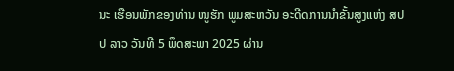ນະ ເຮືອນພັກຂອງທ່ານ ໜູຮັກ ພູມສະຫວັນ ອະດີດການນໍາຂັ້ນສູງແຫ່ງ ສປປ ລາວ ວັນທີ 5 ພຶດສະພາ 2025 ຜ່ານ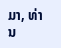ມາ, ທ່ານ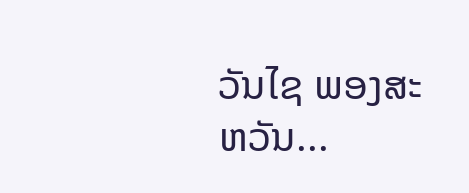ວັນໄຊ ພອງສະຫວັນ...